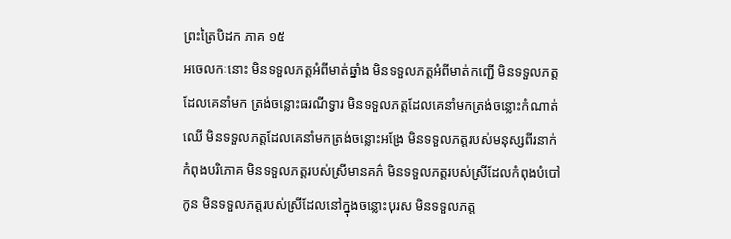ព្រះត្រៃបិដក ភាគ ១៥
អចេលកៈនោះ មិនទទួលភត្តអំពីមាត់ឆ្នាំង មិនទទួលភត្តអំពីមាត់កញ្ជើ មិនទទួលភត្តដែលគេនាំមក ត្រង់ចន្លោះធរណីទ្វារ មិនទទួលភត្តដែលគេនាំមកត្រង់ចន្លោះកំណាត់ឈើ មិនទទួលភត្តដែលគេនាំមកត្រង់ចន្លោះអង្រែ មិនទទួលភត្តរបស់មនុស្សពីរនាក់ កំពុងបរិភោគ មិនទទួលភត្តរបស់ស្រីមានគភ៌ មិនទទួលភត្តរបស់ស្រីដែលកំពុងបំបៅកូន មិនទទួលភត្តរបស់ស្រីដែលនៅក្នុងចន្លោះបុរស មិនទទួលភត្ត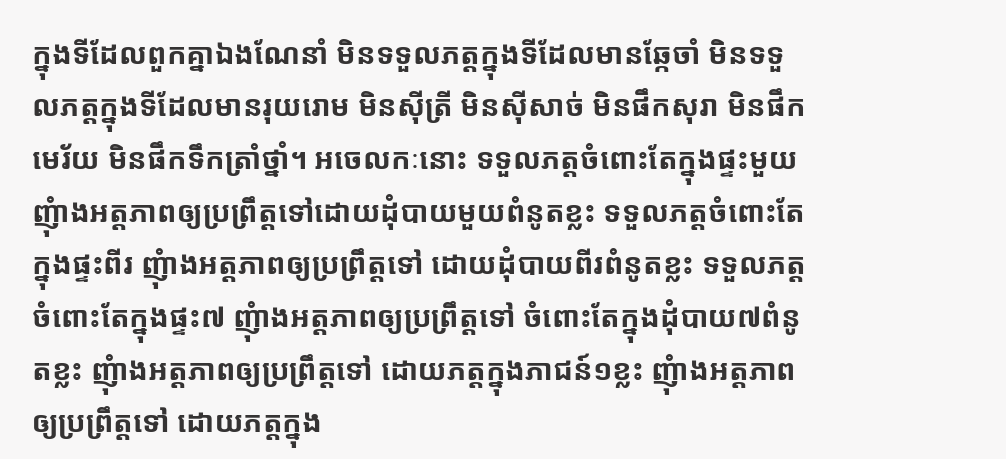ក្នុងទីដែលពួកគ្នាឯងណែនាំ មិនទទួលភត្តក្នុងទីដែលមានឆ្កែចាំ មិនទទួលភត្តក្នុងទីដែលមានរុយរោម មិនស៊ីត្រី មិនស៊ីសាច់ មិនផឹកសុរា មិនផឹកមេរ័យ មិនផឹកទឹកត្រាំថ្នាំ។ អចេលកៈនោះ ទទួលភត្តចំពោះតែក្នុងផ្ទះមួយ ញុំាងអត្តភាពឲ្យប្រព្រឹត្តទៅដោយដុំបាយមួយពំនូតខ្លះ ទទួលភត្តចំពោះតែក្នុងផ្ទះពីរ ញុំាងអត្តភាពឲ្យប្រព្រឹត្តទៅ ដោយដុំបាយពីរពំនូតខ្លះ ទទួលភត្តចំពោះតែក្នុងផ្ទះ៧ ញុំាងអត្តភាពឲ្យប្រព្រឹត្តទៅ ចំពោះតែក្នុងដុំបាយ៧ពំនូតខ្លះ ញុំាងអត្តភាពឲ្យប្រព្រឹត្តទៅ ដោយភត្តក្នុងភាជន៍១ខ្លះ ញុំាងអត្តភាពឲ្យប្រព្រឹត្តទៅ ដោយភត្តក្នុង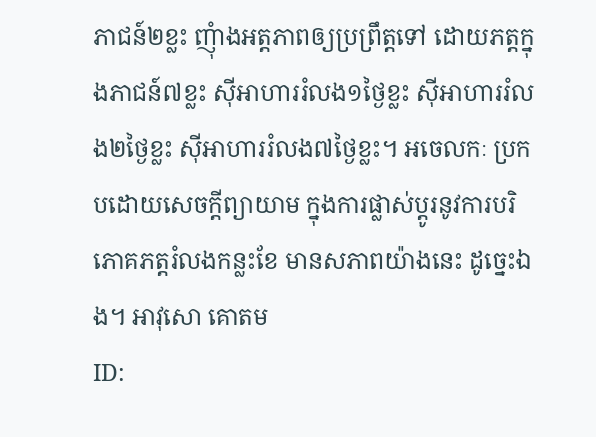ភាជន៍២ខ្លះ ញុំាងអត្តភាពឲ្យប្រព្រឹត្តទៅ ដោយភត្តក្នុងភាជន៍៧ខ្លះ ស៊ីអាហាររំលង១ថ្ងៃខ្លះ ស៊ីអាហាររំលង២ថ្ងៃខ្លះ ស៊ីអាហាររំលង៧ថ្ងៃខ្លះ។ អចេលកៈ ប្រកបដោយសេចក្តីព្យាយាម ក្នុងការផ្លាស់ប្តូរនូវការបរិភោគភត្តរំលងកន្លះខែ មានសភាពយ៉ាងនេះ ដូច្នេះឯង។ អាវុសោ គោតម
ID: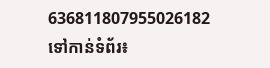636811807955026182
ទៅកាន់ទំព័រ៖